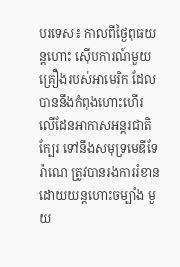បរទេស៖ កាលពីថ្ងៃពុធយន្តហោះ ស៊ើបការណ៍មួយគ្រឿងរបស់អាមេរិក ដែលបាននឹងកំពុងហោះហើរ លើដែនអាកាសអន្តរជាតិក្បែរ ទៅនឹងសមុទ្រមេឌីទែរ៉ាណេ ត្រូវបានរងការរំខានដោយយន្តហោះចម្បាំង មួយ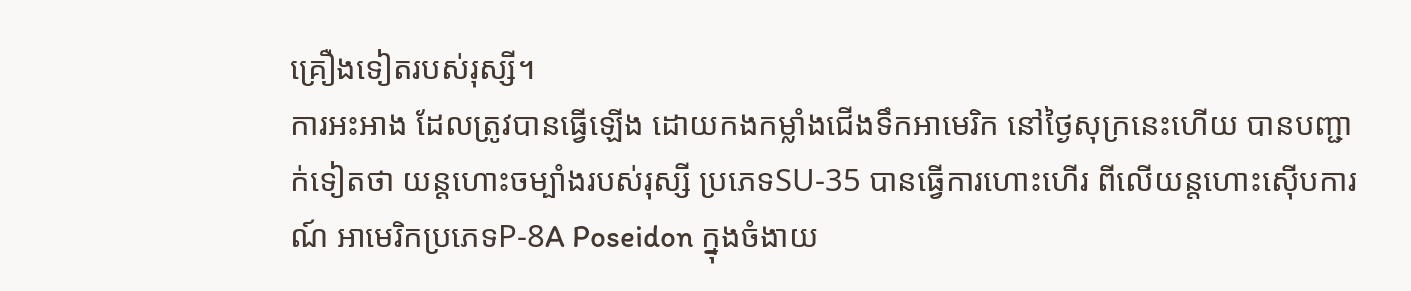គ្រឿងទៀតរបស់រុស្សី។
ការអះអាង ដែលត្រូវបានធ្វើឡើង ដោយកងកម្លាំងជើងទឹកអាមេរិក នៅថ្ងៃសុក្រនេះហើយ បានបញ្ជាក់ទៀតថា យន្តហោះចម្បាំងរបស់រុស្សី ប្រភេទSU-35 បានធ្វើការហោះហើរ ពីលើយន្តហោះស៊ើបការណ៍ អាមេរិកប្រភេទP-8A Poseidon ក្នុងចំងាយ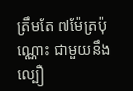ត្រឹមតែ ៧ម៉ែត្រប៉ុណ្ណោះ ជាមួយនឹងល្បឿ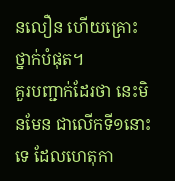នលឿន ហើយគ្រោះថ្នាក់បំផុត។
គួរបញ្ជាក់ដែរថា នេះមិនមែន ជាលើកទី១នោះទេ ដែលហេតុកា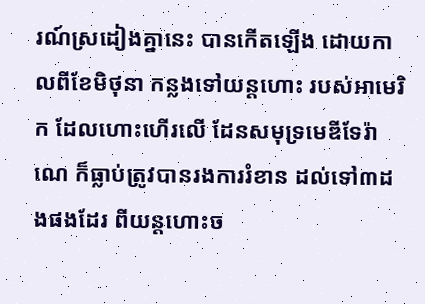រណ៍ស្រដៀងគ្នានេះ បានកើតឡើង ដោយកាលពីខែមិថុនា កន្លងទៅយន្តហោះ របស់អាមេរិក ដែលហោះហើរលើ ដែនសមុទ្រមេឌីទែរ៉ាណេ ក៏ធ្លាប់ត្រូវបានរងការរំខាន ដល់ទៅ៣ដងផងដែរ ពីយន្តហោះច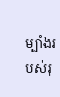ម្បាំងរបស់រុ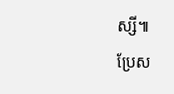ស្សី៕
ប្រែស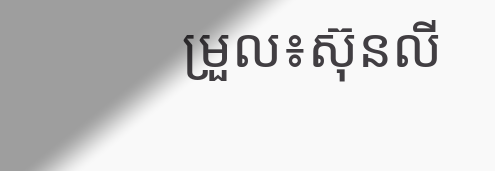ម្រួល៖ស៊ុនលី